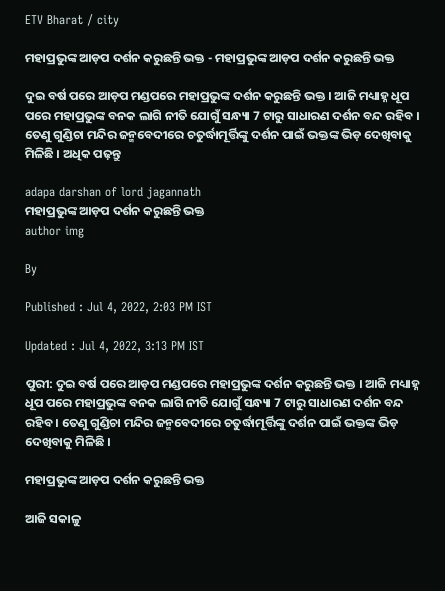ETV Bharat / city

ମହାପ୍ରଭୁଙ୍କ ଆଡ଼ପ ଦର୍ଶନ କରୁଛନ୍ତି ଭକ୍ତ - ମହାପ୍ରଭୁଙ୍କ ଆଡ଼ପ ଦର୍ଶନ କରୁଛନ୍ତି ଭକ୍ତ

ଦୁଇ ବର୍ଷ ପରେ ଆଡ଼ପ ମଣ୍ଡପରେ ମହାପ୍ରଭୁଙ୍କ ଦର୍ଶନ କରୁଛନ୍ତି ଭକ୍ତ । ଆଜି ମଧ୍ୟାହ୍ନ ଧୂପ ପରେ ମହାପ୍ରଭୁଙ୍କ ବନକ ଲାଗି ନୀତି ଯୋଗୁଁ ସନ୍ଧ୍ୟା 7 ଟାରୁ ସାଧାରଣ ଦର୍ଶନ ବନ୍ଦ ରହିବ । ତେଣୁ ଗୁଣ୍ଡିଚା ମନ୍ଦିର ଜନ୍ମବେଦୀରେ ଚତୁର୍ଦ୍ଧାମୂର୍ତ୍ତିଙ୍କୁ ଦର୍ଶନ ପାଇଁ ଭକ୍ତଙ୍କ ଭିଡ଼ ଦେଖିବାକୁ ମିଳିଛି । ଅଧିକ ପଢ଼ନ୍ତୁ

adapa darshan of lord jagannath
ମହାପ୍ରଭୁଙ୍କ ଆଡ଼ପ ଦର୍ଶନ କରୁଛନ୍ତି ଭକ୍ତ
author img

By

Published : Jul 4, 2022, 2:03 PM IST

Updated : Jul 4, 2022, 3:13 PM IST

ପୁରୀ: ଦୁଇ ବର୍ଷ ପରେ ଆଡ଼ପ ମଣ୍ଡପରେ ମହାପ୍ରଭୁଙ୍କ ଦର୍ଶନ କରୁଛନ୍ତି ଭକ୍ତ । ଆଜି ମଧ୍ୟାହ୍ନ ଧୂପ ପରେ ମହାପ୍ରଭୁଙ୍କ ବନକ ଲାଗି ନୀତି ଯୋଗୁଁ ସନ୍ଧ୍ୟା 7 ଟାରୁ ସାଧାରଣ ଦର୍ଶନ ବନ୍ଦ ରହିବ । ତେଣୁ ଗୁଣ୍ଡିଚା ମନ୍ଦିର ଜନ୍ମବେଦୀରେ ଚତୁର୍ଦ୍ଧାମୂର୍ତ୍ତିଙ୍କୁ ଦର୍ଶନ ପାଇଁ ଭକ୍ତଙ୍କ ଭିଡ଼ ଦେଖିବାକୁ ମିଳିଛି ।

ମହାପ୍ରଭୁଙ୍କ ଆଡ଼ପ ଦର୍ଶନ କରୁଛନ୍ତି ଭକ୍ତ

ଆଜି ସକାଳୁ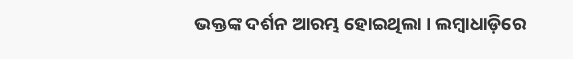ଭକ୍ତଙ୍କ ଦର୍ଶନ ଆରମ୍ଭ ହୋଇଥିଲା । ଲମ୍ବାଧାଡ଼ିରେ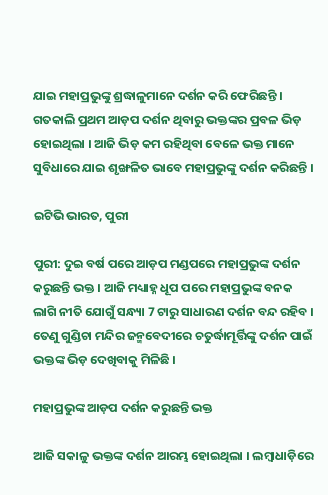ଯାଇ ମହାପ୍ରଭୁଙ୍କୁ ଶ୍ରଦ୍ଧାଳୁମାନେ ଦର୍ଶନ କରି ଫେରିଛନ୍ତି । ଗତକାଲି ପ୍ରଥମ ଆଡ଼ପ ଦର୍ଶନ ଥିବାରୁ ଭକ୍ତଙ୍କର ପ୍ରବଳ ଭିଡ଼ ହୋଇଥିଲା । ଆଜି ଭିଡ଼ କମ ରହିଥିବା ବେଳେ ଭକ୍ତ ମାନେ ସୁବିଧାରେ ଯାଇ ଶୃଙ୍ଖଳିତ ଭାବେ ମହାପ୍ରଭୁଙ୍କୁ ଦର୍ଶନ କରିଛନ୍ତି ।

ଇଟିଭି ଭାରତ, ପୁରୀ

ପୁରୀ: ଦୁଇ ବର୍ଷ ପରେ ଆଡ଼ପ ମଣ୍ଡପରେ ମହାପ୍ରଭୁଙ୍କ ଦର୍ଶନ କରୁଛନ୍ତି ଭକ୍ତ । ଆଜି ମଧ୍ୟାହ୍ନ ଧୂପ ପରେ ମହାପ୍ରଭୁଙ୍କ ବନକ ଲାଗି ନୀତି ଯୋଗୁଁ ସନ୍ଧ୍ୟା 7 ଟାରୁ ସାଧାରଣ ଦର୍ଶନ ବନ୍ଦ ରହିବ । ତେଣୁ ଗୁଣ୍ଡିଚା ମନ୍ଦିର ଜନ୍ମବେଦୀରେ ଚତୁର୍ଦ୍ଧାମୂର୍ତ୍ତିଙ୍କୁ ଦର୍ଶନ ପାଇଁ ଭକ୍ତଙ୍କ ଭିଡ଼ ଦେଖିବାକୁ ମିଳିଛି ।

ମହାପ୍ରଭୁଙ୍କ ଆଡ଼ପ ଦର୍ଶନ କରୁଛନ୍ତି ଭକ୍ତ

ଆଜି ସକାଳୁ ଭକ୍ତଙ୍କ ଦର୍ଶନ ଆରମ୍ଭ ହୋଇଥିଲା । ଲମ୍ବାଧାଡ଼ିରେ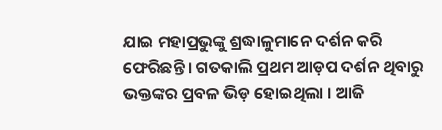ଯାଇ ମହାପ୍ରଭୁଙ୍କୁ ଶ୍ରଦ୍ଧାଳୁମାନେ ଦର୍ଶନ କରି ଫେରିଛନ୍ତି । ଗତକାଲି ପ୍ରଥମ ଆଡ଼ପ ଦର୍ଶନ ଥିବାରୁ ଭକ୍ତଙ୍କର ପ୍ରବଳ ଭିଡ଼ ହୋଇଥିଲା । ଆଜି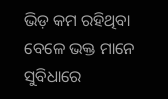ଭିଡ଼ କମ ରହିଥିବା ବେଳେ ଭକ୍ତ ମାନେ ସୁବିଧାରେ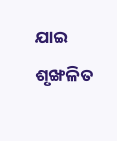ଯାଇ ଶୃଙ୍ଖଳିତ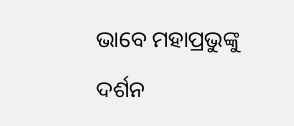ଭାବେ ମହାପ୍ରଭୁଙ୍କୁ ଦର୍ଶନ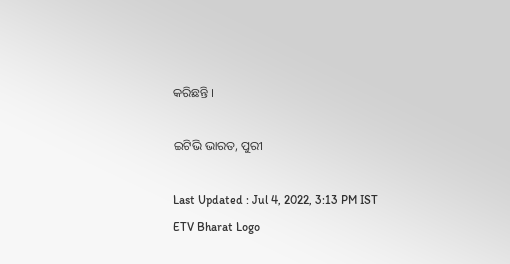କରିଛନ୍ତି ।

ଇଟିଭି ଭାରତ, ପୁରୀ

Last Updated : Jul 4, 2022, 3:13 PM IST
ETV Bharat Logo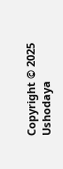Copyright © 2025 Ushodaya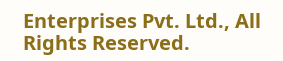Enterprises Pvt. Ltd., All Rights Reserved.